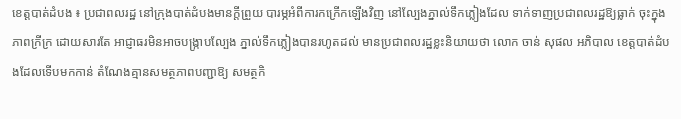ខេត្តបាត់ដំបង ៖ ប្រជាពលរដ្ឋ នៅក្រុងបាត់ដំបងមានក្តីព្រួយ បារម្ភអំពីការកក្រើកឡើងវិញ នៅល្បែងភ្នាល់ទឹកភ្លៀងដែល ទាក់ទាញប្រជាពលរដ្ឋឱ្យធ្លាក់ ចុះក្នុងភាពក្រីក្រ ដោយសារតែ អាជ្ញាធរមិនអាចបង្ក្រាបល្បែង ភ្នាល់ទឹកភ្លៀងបានរហូតដល់ មានប្រជាពលរដ្ឋខ្លះនិយាយថា លោក ចាន់ សុផល អភិបាល ខេត្តបាត់ដំបងដែលទើបមកកាន់ តំណែងគ្មានសមត្ថភាពបញ្ជាឱ្យ សមត្ថកិ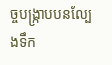ច្ចបង្ក្រាបបនល្បែងទឹក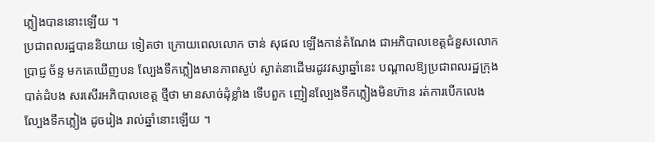ភ្លៀងបាននោះឡើយ ។
ប្រជាពលរដ្ឋបាននិយាយ ទៀតថា ក្រោយពេលលោក ចាន់ សុផល ឡើងកាន់តំណែង ជាអភិបាលខេត្តជំនួសលោក ប្រាជ្ញ ច័ន្ទ មកគេឃើញបន ល្បែងទឹកភ្លៀងមានភាពស្ងប់ ស្ងាត់នាដើមរដូវវស្សាឆ្នាំនេះ បណ្តាលឱ្យប្រជាពលរដ្ឋក្រុង បាត់ដំបង សរសើរអភិបាលខេត្ត ថ្មីថា មានសាច់ដុំខ្លាំង ទើបពួក ញៀនល្បែងទឹកភ្លៀងមិនហ៊ាន រត់ការបើកលេងល្បែងទឹកភ្លៀង ដូចរៀង រាល់ឆ្នាំនោះឡើយ ។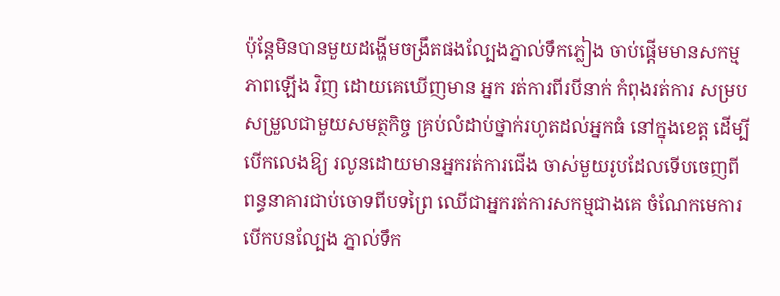ប៉ុន្តែមិនបានមួយដង្ហើមចង្រឹតផងល្បែងភ្នាល់ទឹកភ្លៀង ចាប់ផ្តើមមានសកម្មភាពឡើង វិញ ដោយគេឃើញមាន អ្នក រត់ការពីរបីនាក់ កំពុងរត់ការ សម្របសម្រួលជាមួយសមត្ថកិច្ច គ្រប់លំដាប់ថ្នាក់រហូតដល់អ្នកធំ នៅក្នុងខេត្ត ដើម្បីបើកលេងឱ្យ រលូនដោយមានអ្នករត់ការជើង ចាស់មួយរូបដែលទើបចេញពី ពន្ធនាគារជាប់ចោទពីបទព្រៃ ឈើជាអ្នករត់ការសកម្មជាងគេ ចំណែកមេការបើកបនល្បែង ភ្នាល់ទឹក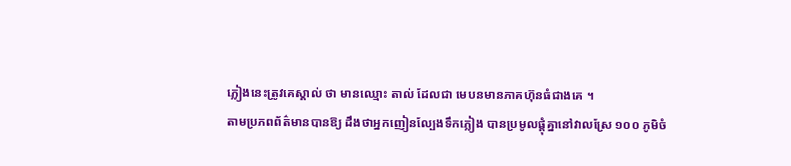ភ្លៀងនេះត្រូវគេស្គាល់ ថា មានឈ្មោះ តាល់ ដែលជា មេបនមានភាគហ៊ុនធំជាងគេ ។
តាមប្រភពព័ត៌មានបានឱ្យ ដឹងថាអ្នកញៀនល្បែងទឹកភ្លៀង បានប្រមូលផ្តុំគ្នានៅវាលស្រែ ១០០ ភូមិចំ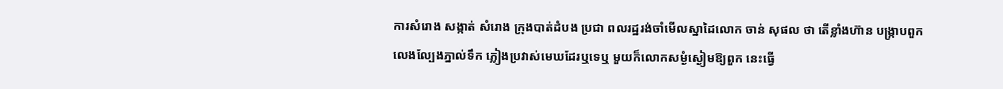ការសំរោង សង្កាត់ សំរោង ក្រុងបាត់ដំបង ប្រជា ពលរដ្ឋរង់ចាំមើលស្នាដៃលោក ចាន់ សុផល ថា តើខ្លាំងហ៊ាន បង្ក្រាបពួកលេងល្បែងភ្នាល់ទឹក ភ្លៀងប្រវាស់មេឃដែរឬទេឬ មួយក៏លោកសម្ងំស្ងៀមឱ្យពួក នេះធ្វើ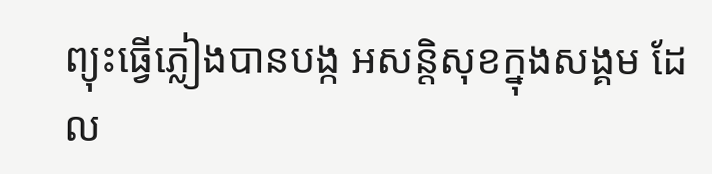ព្យុះធ្វើភ្លៀងបានបង្ក អសន្តិសុខក្នុងសង្គម ដែល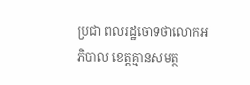ប្រជា ពលរដ្ឋចោទថាលោកអភិបាល ខេត្តគ្មានសមត្ថ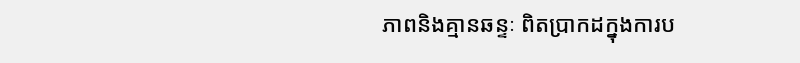ភាពនិងគ្មានឆន្ទៈ ពិតប្រាកដក្នុងការប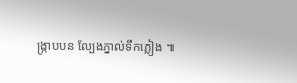ង្ក្រាបបន ល្បែងភ្នាល់ទឹកភ្លៀង ៕